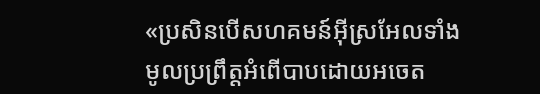«ប្រសិនបើសហគមន៍អ៊ីស្រអែលទាំងមូលប្រព្រឹត្តអំពើបាបដោយអចេត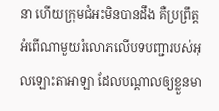នា ហើយក្រុមជំអះមិនបានដឹង គឺប្រព្រឹត្តអំពើណាមួយរំលោភលើបទបញ្ជារបស់អុលឡោះតាអាឡា ដែលបណ្តាលឲ្យខ្លួនមា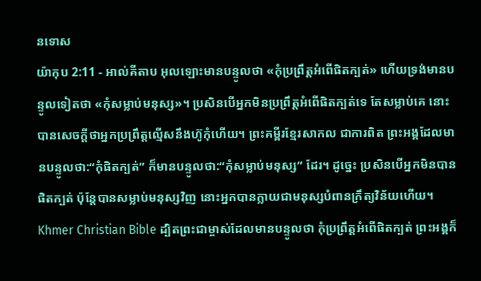នទោស
យ៉ាកុប 2:11 - អាល់គីតាប អុលឡោះមានបន្ទូលថា «កុំប្រព្រឹត្ដអំពើផិតក្បត់» ហើយទ្រង់មានបន្ទូលទៀតថា «កុំសម្លាប់មនុស្ស»។ ប្រសិនបើអ្នកមិនប្រព្រឹត្ដអំពើផិតក្បត់ទេ តែសម្លាប់គេ នោះបានសេចក្ដីថាអ្នកប្រព្រឹត្ដល្មើសនឹងហ៊ូកុំហើយ។ ព្រះគម្ពីរខ្មែរសាកល ជាការពិត ព្រះអង្គដែលមានបន្ទូលថា:“កុំផិតក្បត់” ក៏មានបន្ទូលថា:“កុំសម្លាប់មនុស្ស” ដែរ។ ដូច្នេះ ប្រសិនបើអ្នកមិនបានផិតក្បត់ ប៉ុន្តែបានសម្លាប់មនុស្សវិញ នោះអ្នកបានក្លាយជាមនុស្សបំពានក្រឹត្យវិន័យហើយ។ Khmer Christian Bible ដ្បិតព្រះជាម្ចាស់ដែលមានបន្ទូលថា កុំប្រព្រឹត្ដអំពើផិតក្បត់ ព្រះអង្គក៏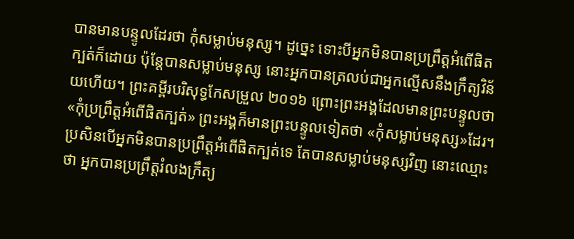បានមានបន្ទូលដែរថា កុំសម្លាប់មនុស្ស។ ដូច្នេះ ទោះបីអ្នកមិនបានប្រព្រឹត្ដអំពើផិតក្បត់ក៏ដោយ ប៉ុន្ដែបានសម្លាប់មនុស្ស នោះអ្នកបានត្រលប់ជាអ្នកល្មើសនឹងក្រឹត្យវិន័យហើយ។ ព្រះគម្ពីរបរិសុទ្ធកែសម្រួល ២០១៦ ព្រោះព្រះអង្គដែលមានព្រះបន្ទូលថា «កុំប្រព្រឹត្តអំពើផិតក្បត់» ព្រះអង្គក៏មានព្រះបន្ទូលទៀតថា «កុំសម្លាប់មនុស្ស»ដែរ។ ប្រសិនបើអ្នកមិនបានប្រព្រឹត្តអំពើផិតក្បត់ទេ តែបានសម្លាប់មនុស្សវិញ នោះឈ្មោះថា អ្នកបានប្រព្រឹត្តរំលងក្រឹត្យ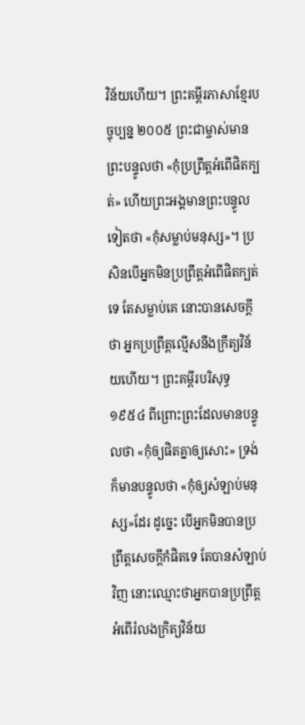វិន័យហើយ។ ព្រះគម្ពីរភាសាខ្មែរបច្ចុប្បន្ន ២០០៥ ព្រះជាម្ចាស់មានព្រះបន្ទូលថា «កុំប្រព្រឹត្តអំពើផិតក្បត់» ហើយព្រះអង្គមានព្រះបន្ទូលទៀតថា «កុំសម្លាប់មនុស្ស»។ ប្រសិនបើអ្នកមិនប្រព្រឹត្តអំពើផិតក្បត់ទេ តែសម្លាប់គេ នោះបានសេចក្ដីថា អ្នកប្រព្រឹត្តល្មើសនឹងក្រឹត្យវិន័យហើយ។ ព្រះគម្ពីរបរិសុទ្ធ ១៩៥៤ ពីព្រោះព្រះដែលមានបន្ទូលថា «កុំឲ្យផិតគ្នាឲ្យសោះ» ទ្រង់ក៏មានបន្ទូលថា «កុំឲ្យសំឡាប់មនុស្ស»ដែរ ដូច្នេះ បើអ្នកមិនបានប្រព្រឹត្តសេចក្ដីកំផិតទេ តែបានសំឡាប់វិញ នោះឈ្មោះថាអ្នកបានប្រព្រឹត្តអំពើរំលងក្រិត្យវិន័យ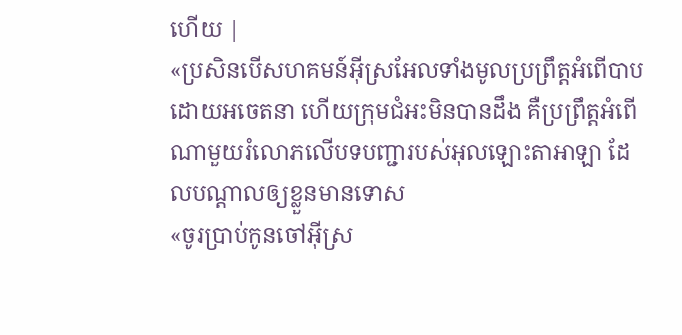ហើយ |
«ប្រសិនបើសហគមន៍អ៊ីស្រអែលទាំងមូលប្រព្រឹត្តអំពើបាបដោយអចេតនា ហើយក្រុមជំអះមិនបានដឹង គឺប្រព្រឹត្តអំពើណាមួយរំលោភលើបទបញ្ជារបស់អុលឡោះតាអាឡា ដែលបណ្តាលឲ្យខ្លួនមានទោស
«ចូរប្រាប់កូនចៅអ៊ីស្រ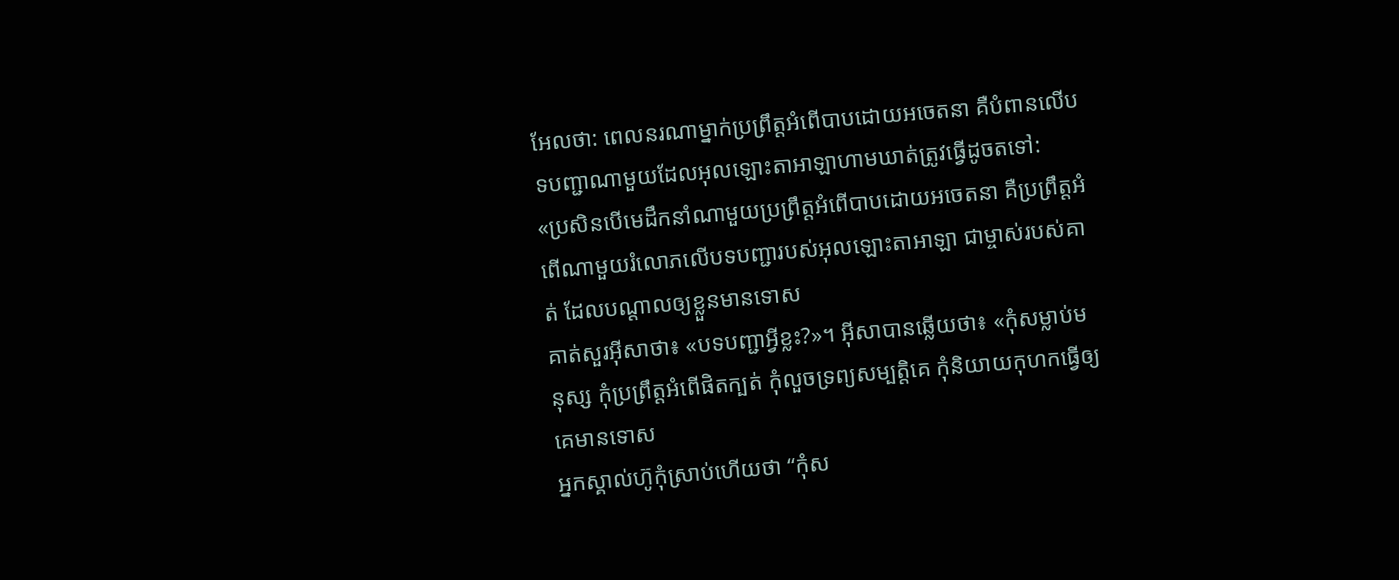អែលថា: ពេលនរណាម្នាក់ប្រព្រឹត្តអំពើបាបដោយអចេតនា គឺបំពានលើបទបញ្ជាណាមួយដែលអុលឡោះតាអាឡាហាមឃាត់ត្រូវធ្វើដូចតទៅ:
«ប្រសិនបើមេដឹកនាំណាមួយប្រព្រឹត្តអំពើបាបដោយអចេតនា គឺប្រព្រឹត្តអំពើណាមួយរំលោភលើបទបញ្ជារបស់អុលឡោះតាអាឡា ជាម្ចាស់របស់គាត់ ដែលបណ្តាលឲ្យខ្លួនមានទោស
គាត់សួរអ៊ីសាថា៖ «បទបញ្ជាអ្វីខ្លះ?»។ អ៊ីសាបានឆ្លើយថា៖ «កុំសម្លាប់មនុស្ស កុំប្រព្រឹត្ដអំពើផិតក្បត់ កុំលួចទ្រព្យសម្បត្តិគេ កុំនិយាយកុហកធ្វើឲ្យគេមានទោស
អ្នកស្គាល់ហ៊ូកុំស្រាប់ហើយថា “កុំស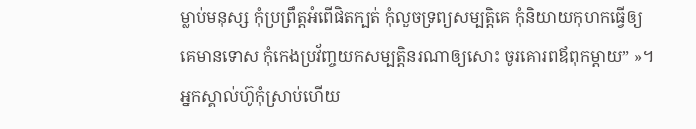ម្លាប់មនុស្ស កុំប្រព្រឹត្ដអំពើផិតក្បត់ កុំលួចទ្រព្យសម្បត្តិគេ កុំនិយាយកុហកធ្វើឲ្យគេមានទោស កុំកេងប្រវ័ញ្ចយកសម្បត្តិនរណាឲ្យសោះ ចូរគោរពឪពុកម្តាយ” »។
អ្នកស្គាល់ហ៊ូកុំស្រាប់ហើយ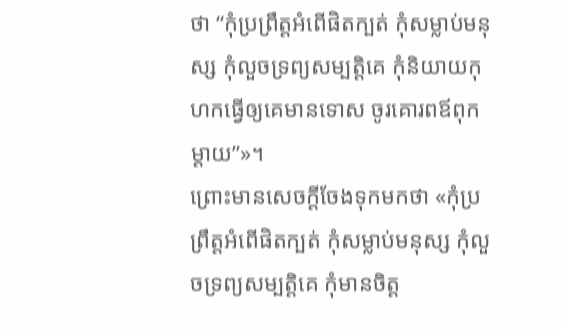ថា “កុំប្រព្រឹត្ដអំពើផិតក្បត់ កុំសម្លាប់មនុស្ស កុំលួចទ្រព្យសម្បត្តិគេ កុំនិយាយកុហកធ្វើឲ្យគេមានទោស ចូរគោរពឪពុកម្តាយ”»។
ព្រោះមានសេចក្ដីចែងទុកមកថា «កុំប្រព្រឹត្ដអំពើផិតក្បត់ កុំសម្លាប់មនុស្ស កុំលួចទ្រព្យសម្បត្តិគេ កុំមានចិត្ដ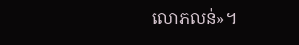លោភលន់»។